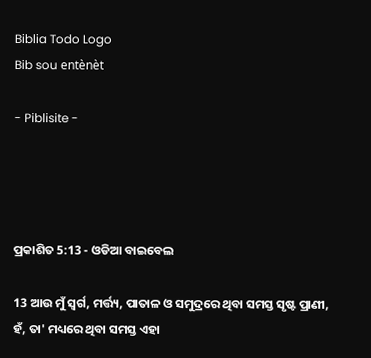Biblia Todo Logo
Bib sou entènèt

- Piblisite -




ପ୍ରକାଶିତ 5:13 - ଓଡିଆ ବାଇବେଲ

13 ଆଉ ମୁଁ ସ୍ୱର୍ଗ, ମର୍ତ୍ତ୍ୟ, ପାତାଳ ଓ ସମୁଦ୍ରରେ ଥିବା ସମସ୍ତ ସୃଷ୍ଟ ପ୍ରାଣୀ, ହଁ, ତା' ମଧ୍ୟରେ ଥିବା ସମସ୍ତ ଏହା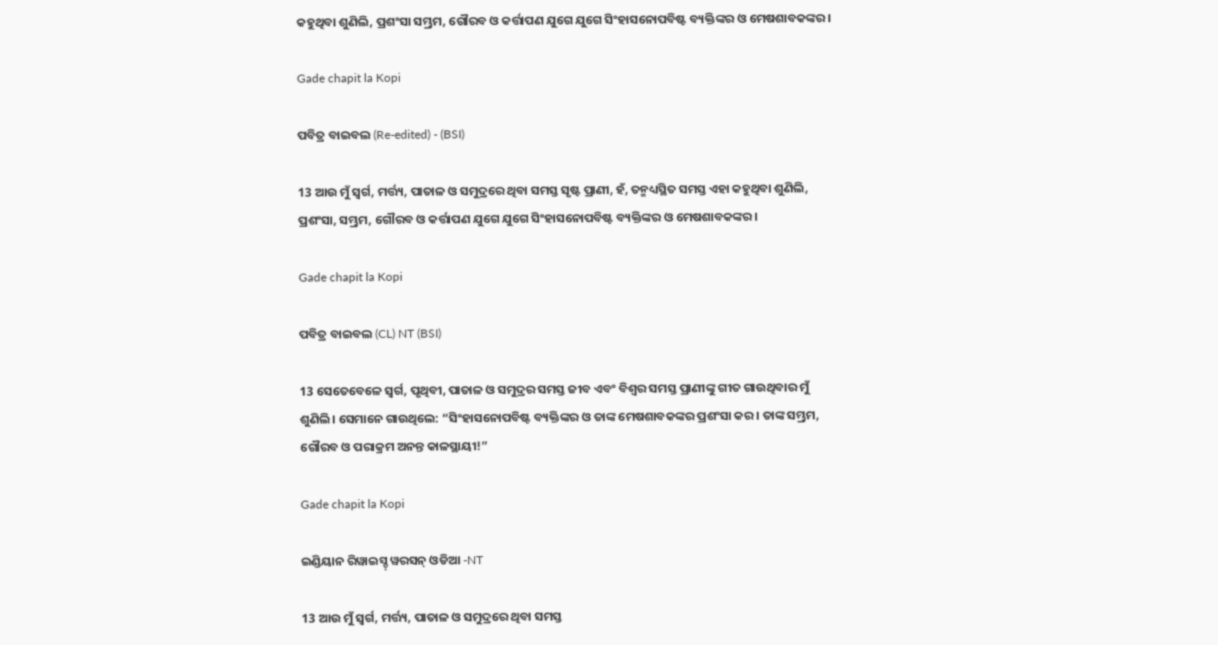କହୁଥିବା ଶୁଣିଲି, ପ୍ରଶଂସା ସମ୍ଭ୍ରମ, ଗୌରବ ଓ କର୍ତ୍ତାପଣ ଯୁଗେ ଯୁଗେ ସିଂହାସନୋପବିଷ୍ଟ ବ୍ୟକ୍ତିଙ୍କର ଓ ମେଷଶାବକଙ୍କର ।

Gade chapit la Kopi

ପବିତ୍ର ବାଇବଲ (Re-edited) - (BSI)

13 ଆଉ ମୁଁ ସ୍ଵର୍ଗ, ମର୍ତ୍ତ୍ୟ, ପାତାଳ ଓ ସମୁଦ୍ରରେ ଥିବା ସମସ୍ତ ସୃଷ୍ଟ ପ୍ରାଣୀ, ହଁ, ତନ୍ମଧ୍ୟସ୍ଥିତ ସମସ୍ତ ଏହା କହୁଥିବା ଶୁଣିଲି, ପ୍ରଶଂସା, ସମ୍ଭ୍ରମ, ଗୌରବ ଓ କର୍ତ୍ତାପଣ ଯୁଗେ ଯୁଗେ ସିଂହାସନୋପବିଷ୍ଟ ବ୍ୟକ୍ତିଙ୍କର ଓ ମେଷଶାବକଙ୍କର।

Gade chapit la Kopi

ପବିତ୍ର ବାଇବଲ (CL) NT (BSI)

13 ସେତେବେଳେ ସ୍ୱର୍ଗ, ପୃଥିବୀ, ପାତାଳ ଓ ସମୁଦ୍ରର ସମସ୍ତ ଜୀବ ଏବଂ ବିଶ୍ୱର ସମସ୍ତ ପ୍ରାଣୀଙ୍କୁ ଗୀତ ଗାଉଥିବାର ମୁଁ ଶୁଣିଲି। ସେମାନେ ଗାଉଥିଲେ: “ସିଂହାସନୋପବିଷ୍ଟ ବ୍ୟକ୍ତିଙ୍କର ଓ ତାଙ୍କ ମେଷଶାବକଙ୍କର ପ୍ରଶଂସା କର। ତାଙ୍କ ସମ୍ଭ୍ରମ, ଗୌରବ ଓ ପରାକ୍ରମ ଅନନ୍ତ କାଳସ୍ଥାୟୀ!”

Gade chapit la Kopi

ଇଣ୍ଡିୟାନ ରିୱାଇସ୍ଡ୍ ୱରସନ୍ ଓଡିଆ -NT

13 ଆଉ ମୁଁ ସ୍ୱର୍ଗ, ମର୍ତ୍ତ୍ୟ, ପାତାଳ ଓ ସମୁଦ୍ରରେ ଥିବା ସମସ୍ତ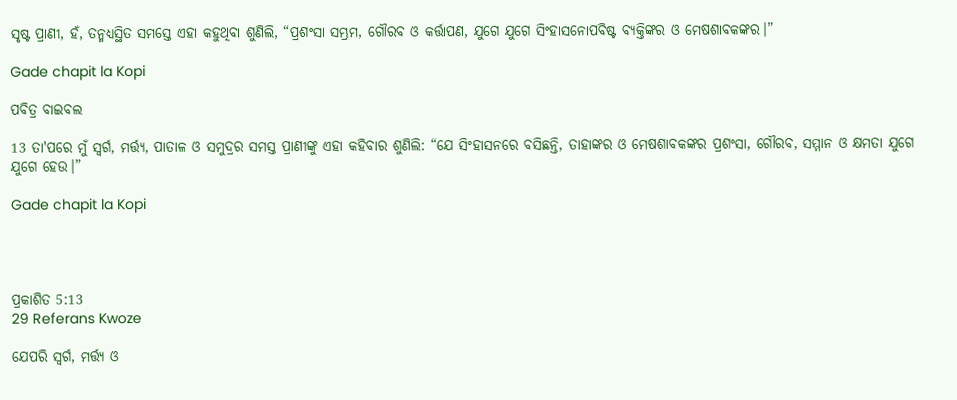ସୃଷ୍ଟ ପ୍ରାଣୀ, ହଁ, ତନ୍ମଧ୍ୟସ୍ଥିତ ସମସ୍ତେ ଏହା କହୁଥିବା ଶୁଣିଲି, “ପ୍ରଶଂସା ସମ୍ଭ୍ରମ, ଗୌରବ ଓ କର୍ତ୍ତାପଣ, ଯୁଗେ ଯୁଗେ ସିଂହାସନୋପବିଷ୍ଟ ବ୍ୟକ୍ତିଙ୍କର ଓ ମେଷଶାବକଙ୍କର।”

Gade chapit la Kopi

ପବିତ୍ର ବାଇବଲ

13 ତା'ପରେ ମୁଁ ସ୍ୱର୍ଗ, ମର୍ତ୍ତ୍ୟ, ପାତାଳ ଓ ସମୁଦ୍ରର ସମସ୍ତ ପ୍ରାଣୀଙ୍କୁ ଏହା କହିବାର ଶୁଣିଲି: “ଯେ ସିଂହାସନରେ ବସିଛନ୍ତି, ତାହାଙ୍କର ଓ ମେଷଶାବକଙ୍କର ପ୍ରଶଂସା, ଗୌରବ, ସମ୍ମାନ ଓ କ୍ଷମତା ଯୁଗେ ଯୁଗେ ହେଉ।”

Gade chapit la Kopi




ପ୍ରକାଶିତ 5:13
29 Referans Kwoze

ଯେପରି ସ୍ୱର୍ଗ, ମର୍ତ୍ତ୍ୟ ଓ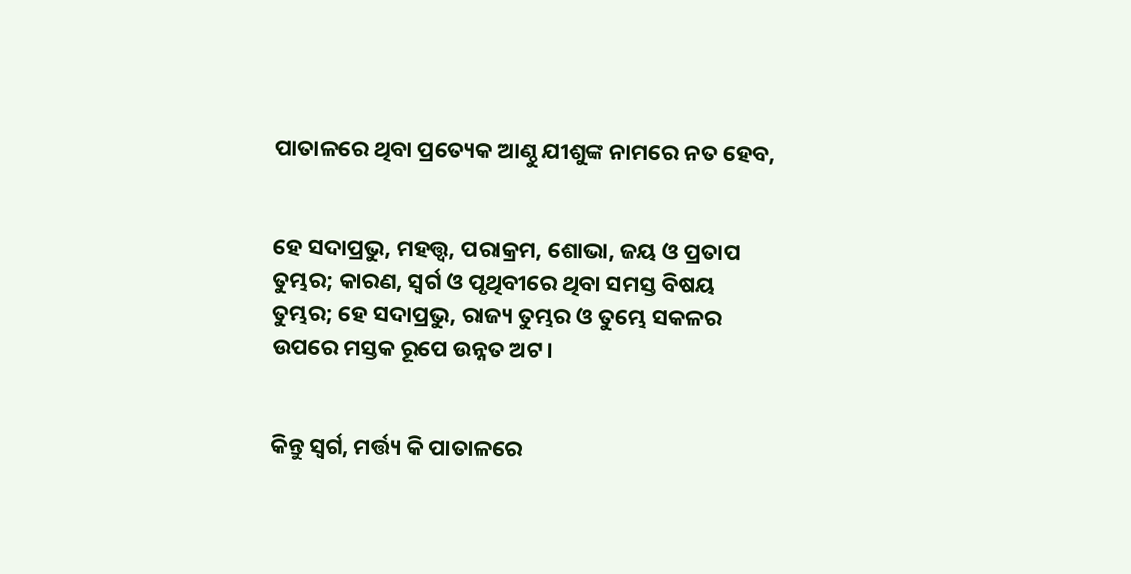ପାତାଳରେ ଥିବା ପ୍ରତ୍ୟେକ ଆଣ୍ଠୁ ଯୀଶୁଙ୍କ ନାମରେ ନତ ହେବ,


ହେ ସଦାପ୍ରଭୁ, ମହତ୍ତ୍ୱ, ପରାକ୍ରମ, ଶୋଭା, ଜୟ ଓ ପ୍ରତାପ ତୁମ୍ଭର; କାରଣ, ସ୍ୱର୍ଗ ଓ ପୃଥିବୀରେ ଥିବା ସମସ୍ତ ବିଷୟ ତୁମ୍ଭର; ହେ ସଦାପ୍ରଭୁ, ରାଜ୍ୟ ତୁମ୍ଭର ଓ ତୁମ୍ଭେ ସକଳର ଉପରେ ମସ୍ତକ ରୂପେ ଉନ୍ନତ ଅଟ।


କିନ୍ତୁ ସ୍ୱର୍ଗ, ମର୍ତ୍ତ୍ୟ କି ପାତାଳରେ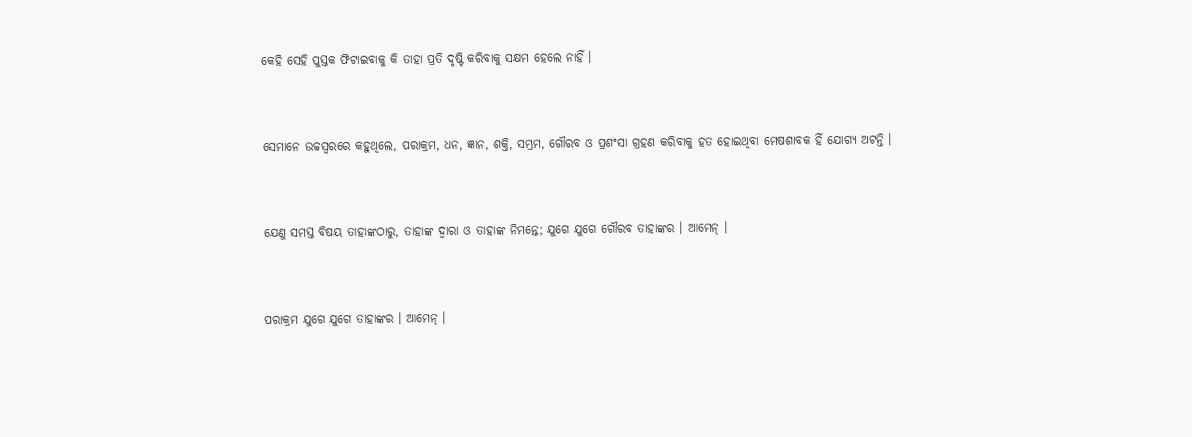କେହି ସେହି ପୁସ୍ତକ ଫିଟାଇବାକୁ କି ତାହା ପ୍ରତି ଦୃଷ୍ଟି କରିବାକୁ ସକ୍ଷମ ହେଲେ ନାହିଁ ।


ସେମାନେ ଉଚ୍ଚସ୍ୱରରେ କହୁଥିଲେ, ପରାକ୍ରମ, ଧନ, ଜ୍ଞାନ, ଶକ୍ତି, ସମ୍ଭ୍ରମ, ଗୌରବ ଓ ପ୍ରଶଂସା ଗ୍ରହଣ କରିବାକୁ ହତ ହୋଇଥିବା ମେଷଶାବକ ହିଁ ଯୋଗ୍ୟ ଅଟନ୍ତି ।


ଯେଣୁ ସମସ୍ତ ବିଷୟ ତାହାଙ୍କଠାରୁ, ତାହାଙ୍କ ଦ୍ୱାରା ଓ ତାହାଙ୍କ ନିମନ୍ତେ; ଯୁଗେ ଯୁଗେ ଗୌରବ ତାହାଙ୍କର । ଆମେନ୍‍ ।


ପରାକ୍ରମ ଯୁଗେ ଯୁଗେ ତାହାଙ୍କର । ଆମେନ୍‍ ।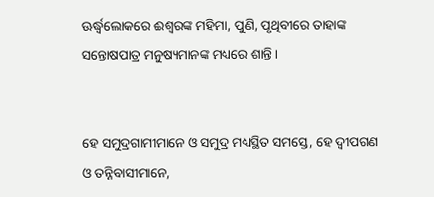ଊର୍ଦ୍ଧ୍ୱଲୋକରେ ଈଶ୍ୱରଙ୍କ ମହିମା, ପୁଣି, ପୃଥିବୀରେ ତାହାଙ୍କ ସନ୍ତୋଷପାତ୍ର ମନୁଷ୍ୟମାନଙ୍କ ମଧ୍ୟରେ ଶାନ୍ତି ।


ହେ ସମୁଦ୍ରଗାମୀମାନେ ଓ ସମୁଦ୍ର ମଧ୍ୟସ୍ଥିତ ସମସ୍ତେ, ହେ ଦ୍ୱୀପଗଣ ଓ ତନ୍ନିବାସୀମାନେ,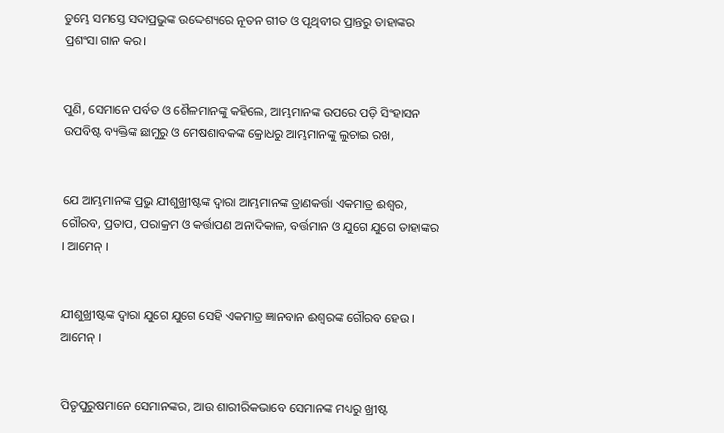ତୁମ୍ଭେ ସମସ୍ତେ ସଦାପ୍ରଭୁଙ୍କ ଉଦ୍ଦେଶ୍ୟରେ ନୂତନ ଗୀତ ଓ ପୃଥିବୀର ପ୍ରାନ୍ତରୁ ତାହାଙ୍କର ପ୍ରଶଂସା ଗାନ କର।


ପୁଣି, ସେମାନେ ପର୍ବତ ଓ ଶୈଳମାନଙ୍କୁ କହିଲେ, ଆମ୍ଭମାନଙ୍କ ଉପରେ ପଡ଼ି ସିଂହାସନ ଉପବିଷ୍ଟ ବ୍ୟକ୍ତିଙ୍କ ଛାମୁରୁ ଓ ମେଷଶାବକଙ୍କ କ୍ରୋଧରୁ ଆମ୍ଭମାନଙ୍କୁ ଲୁଚାଇ ରଖ,


ଯେ ଆମ୍ଭମାନଙ୍କ ପ୍ରଭୁ ଯୀଶୁଖ୍ରୀଷ୍ଟଙ୍କ ଦ୍ୱାରା ଆମ୍ଭମାନଙ୍କ ତ୍ରାଣକର୍ତ୍ତା ଏକମାତ୍ର ଈଶ୍ୱର, ଗୌରବ, ପ୍ରତାପ, ପରାକ୍ରମ ଓ କର୍ତ୍ତାପଣ ଅନାଦିକାଳ, ବର୍ତ୍ତମାନ ଓ ଯୁଗେ ଯୁଗେ ତାହାଙ୍କର । ଆମେନ୍‍ ।


ଯୀଶୁଖ୍ରୀଷ୍ଟଙ୍କ ଦ୍ୱାରା ଯୁଗେ ଯୁଗେ ସେହି ଏକମାତ୍ର ଜ୍ଞାନବାନ ଈଶ୍ୱରଙ୍କ ଗୌରବ ହେଉ । ଆମେନ୍‍ ।


ପିତୃପୁରୁଷମାନେ ସେମାନଙ୍କର, ଆଉ ଶାରୀରିକଭାବେ ସେମାନଙ୍କ ମଧ୍ୟରୁ ଖ୍ରୀଷ୍ଟ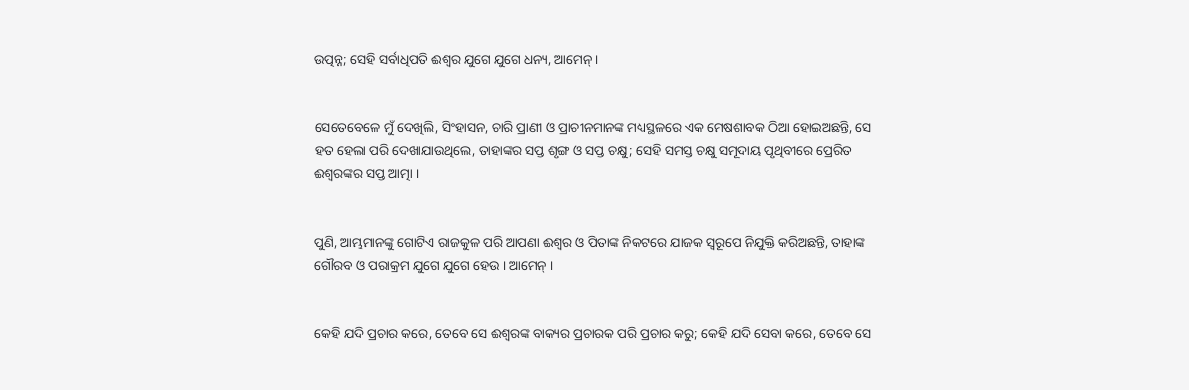ଉତ୍ପନ୍ନ; ସେହି ସର୍ବାଧିପତି ଈଶ୍ୱର ଯୁଗେ ଯୁଗେ ଧନ୍ୟ, ଆମେନ୍‍ ।


ସେତେବେଳେ ମୁଁ ଦେଖିଲି, ସିଂହାସନ, ଚାରି ପ୍ରାଣୀ ଓ ପ୍ରାଚୀନମାନଙ୍କ ମଧ୍ୟସ୍ଥଳରେ ଏକ ମେଷଶାବକ ଠିଆ ହୋଇଅଛନ୍ତି, ସେ ହତ ହେଲା ପରି ଦେଖାଯାଉଥିଲେ, ତାହାଙ୍କର ସପ୍ତ ଶୃଙ୍ଗ ଓ ସପ୍ତ ଚକ୍ଷୁ; ସେହି ସମସ୍ତ ଚକ୍ଷୁ ସମୂଦାୟ ପୃଥିବୀରେ ପ୍ରେରିତ ଈଶ୍ୱରଙ୍କର ସପ୍ତ ଆତ୍ମା ।


ପୁଣି, ଆମ୍ଭମାନଙ୍କୁ ଗୋଟିଏ ରାଜକୁଳ ପରି ଆପଣା ଈଶ୍ୱର ଓ ପିତାଙ୍କ ନିକଟରେ ଯାଜକ ସ୍ୱରୂପେ ନିଯୁକ୍ତି କରିଅଛନ୍ତି, ତାହାଙ୍କ ଗୌରବ ଓ ପରାକ୍ରମ ଯୁଗେ ଯୁଗେ ହେଉ । ଆମେନ୍ ।


କେହି ଯଦି ପ୍ରଚାର କରେ, ତେବେ ସେ ଈଶ୍ୱରଙ୍କ ବାକ୍ୟର ପ୍ରଚାରକ ପରି ପ୍ରଚାର କରୁ; କେହି ଯଦି ସେବା କରେ, ତେବେ ସେ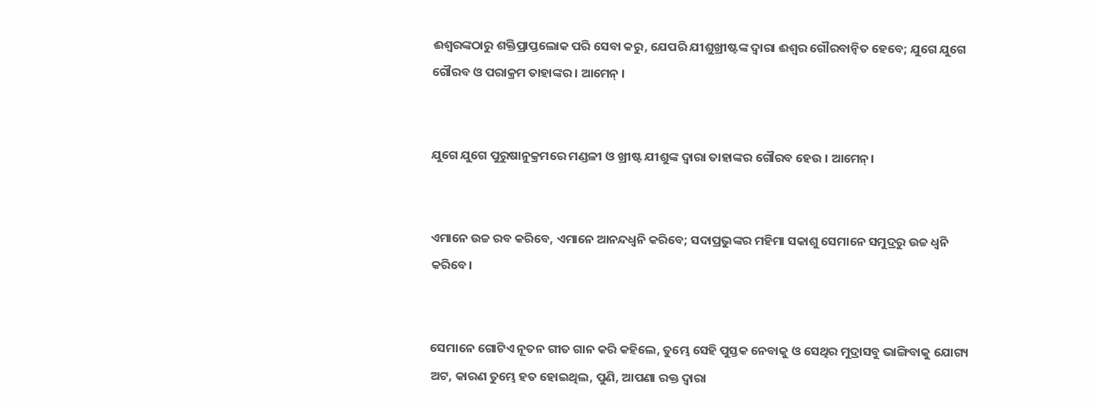ଈଶ୍ୱରଙ୍କଠାରୁ ଶକ୍ତିପ୍ରାପ୍ତଲୋକ ପରି ସେବା କରୁ, ଯେପରି ଯୀଶୁଖ୍ରୀଷ୍ଟଙ୍କ ଦ୍ୱାରା ଈଶ୍ୱର ଗୌରବାନ୍ୱିତ ହେବେ; ଯୁଗେ ଯୁଗେ ଗୌରବ ଓ ପରାକ୍ରମ ତାହାଙ୍କର । ଆମେନ୍‍ ।


ଯୁଗେ ଯୁଗେ ପୁରୁଷାନୁକ୍ରମରେ ମଣ୍ଡଳୀ ଓ ଖ୍ରୀଷ୍ଟ ଯୀଶୁଙ୍କ ଦ୍ୱାରା ତାହାଙ୍କର ଗୌରବ ହେଉ । ଆମେନ୍।


ଏମାନେ ଉଚ୍ଚ ରବ କରିବେ, ଏମାନେ ଆନନ୍ଦଧ୍ୱନି କରିବେ; ସଦାପ୍ରଭୁଙ୍କର ମହିମା ସକାଶୁ ସେମାନେ ସମୁଦ୍ରରୁ ଉଚ୍ଚ ଧ୍ୱନି କରିବେ।


ସେମାନେ ଗୋଟିଏ ନୂତନ ଗୀତ ଗାନ କରି କହିଲେ, ତୁମ୍ଭେ ସେହି ପୁସ୍ତକ ନେବାକୁ ଓ ସେଥିର ମୁଦ୍ରାସବୁ ଭାଙ୍ଗିବାକୁ ଯୋଗ୍ୟ ଅଟ, କାରଣ ତୁମ୍ଭେ ହତ ହୋଇଥିଲ, ପୁଣି, ଆପଣା ରକ୍ତ ଦ୍ୱାରା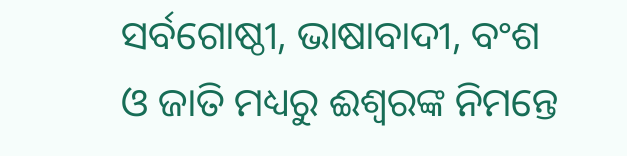ସର୍ବଗୋଷ୍ଠୀ, ଭାଷାବାଦୀ, ବଂଶ ଓ ଜାତି ମଧ୍ୟରୁ ଈଶ୍ୱରଙ୍କ ନିମନ୍ତେ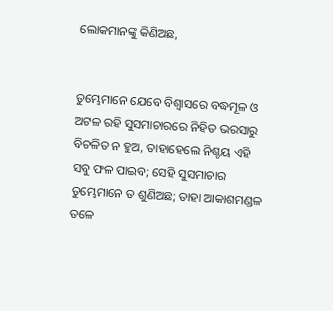ଲୋକମାନଙ୍କୁ କିଣିଅଛ,


ତୁମ୍ଭେମାନେ ଯେବେ ବିଶ୍ୱାସରେ ବଦ୍ଧମୂଳ ଓ ଅଟଳ ରହି ସୁସମାଚାରରେ ନିହିତ ଭରସାରୁ ବିଚଳିତ ନ ହୁଅ, ତାହାହେଲେ ନିଶ୍ଚୟ ଏହି ସବୁ ଫଳ ପାଇବ; ସେହି ସୁସମାଚାର ତୁମ୍ଭେମାନେ ତ ଶୁଣିଅଛ; ତାହା ଆକାଶମଣ୍ଡଳ ତଳେ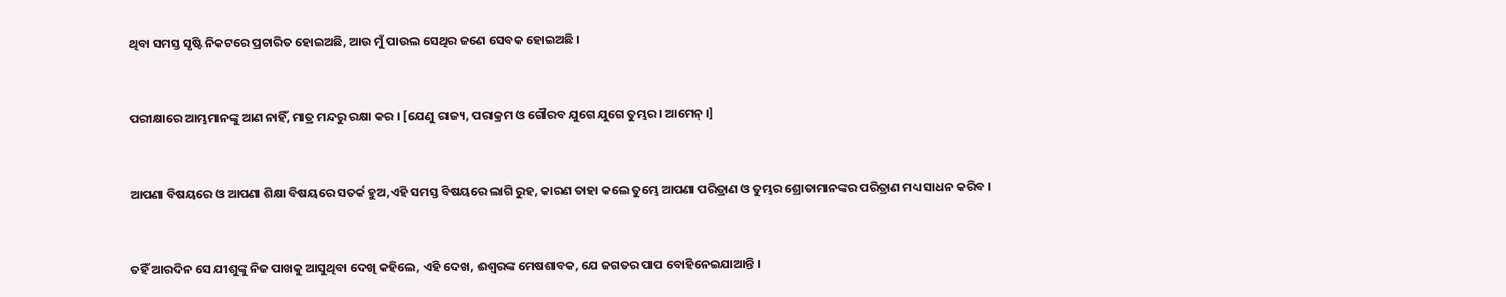ଥିବା ସମସ୍ତ ସୃଷ୍ଟି ନିକଟରେ ପ୍ରଚାରିତ ହୋଇଅଛି, ଆଉ ମୁଁ ପାଉଲ ସେଥିର ଜଣେ ସେବକ ହୋଇଅଛି ।


ପରୀକ୍ଷାରେ ଆମ୍ଭମାନଙ୍କୁ ଆଣ ନାହିଁ, ମାତ୍ର ମନ୍ଦରୁ ରକ୍ଷା କର । [ଯେଣୁ ରାଜ୍ୟ, ପରାକ୍ରମ ଓ ଗୌରବ ଯୁଗେ ଯୁଗେ ତୁମ୍ଭର । ଆମେନ୍ ।]


ଆପଣା ବିଷୟରେ ଓ ଆପଣା ଶିକ୍ଷା ବିଷୟରେ ସତର୍କ ହୁଅ,ଏହି ସମସ୍ତ ବିଷୟରେ ଲାଗି ରୁହ, କାରଣ ତାହା କଲେ ତୁମ୍ଭେ ଆପଣା ପରିତ୍ରାଣ ଓ ତୁମ୍ଭର ଶ୍ରୋତାମାନଙ୍କର ପରିତ୍ରାଣ ମଧ୍ୟ ସାଧନ କରିବ ।


ତହିଁ ଆରଦିନ ସେ ଯୀଶୁଙ୍କୁ ନିଜ ପାଖକୁ ଆସୁଥିବା ଦେଖି କହିଲେ, ଏହି ଦେଖ, ଈଶ୍ୱରଙ୍କ ମେଷଶାବକ, ଯେ ଜଗତର ପାପ ବୋହିନେଇଯାଆନ୍ତି ।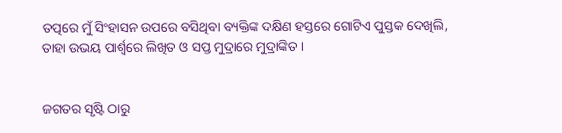ତତ୍ପରେ ମୁଁ ସିଂହାସନ ଉପରେ ବସିଥିବା ବ୍ୟକ୍ତିଙ୍କ ଦକ୍ଷିଣ ହସ୍ତରେ ଗୋଟିଏ ପୁସ୍ତକ ଦେଖିଲି, ତାହା ଉଭୟ ପାର୍ଶ୍ୱରେ ଲିଖିତ ଓ ସପ୍ତ ମୁଦ୍ରାରେ ମୁଦ୍ରାଙ୍କିତ ।


ଜଗତର ସୃଷ୍ଟି ଠାରୁ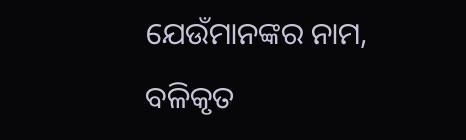ଯେଉଁମାନଙ୍କର ନାମ, ବଳିକୃତ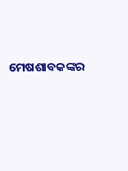ମେଷଶାବକଙ୍କର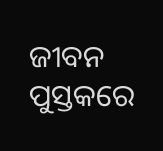ଜୀବନ ପୁସ୍ତକରେ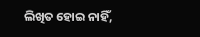ଲିଖିତ ହୋଇ ନାହିଁ,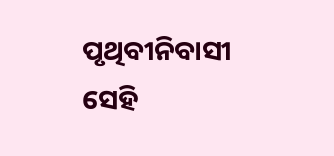ପୃଥିବୀନିବାସୀ ସେହି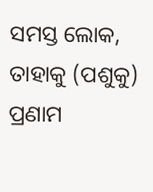ସମସ୍ତ ଲୋକ, ତାହାକୁ (ପଶୁକୁ) ପ୍ରଣାମ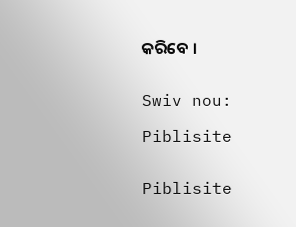କରିବେ ।


Swiv nou:

Piblisite


Piblisite